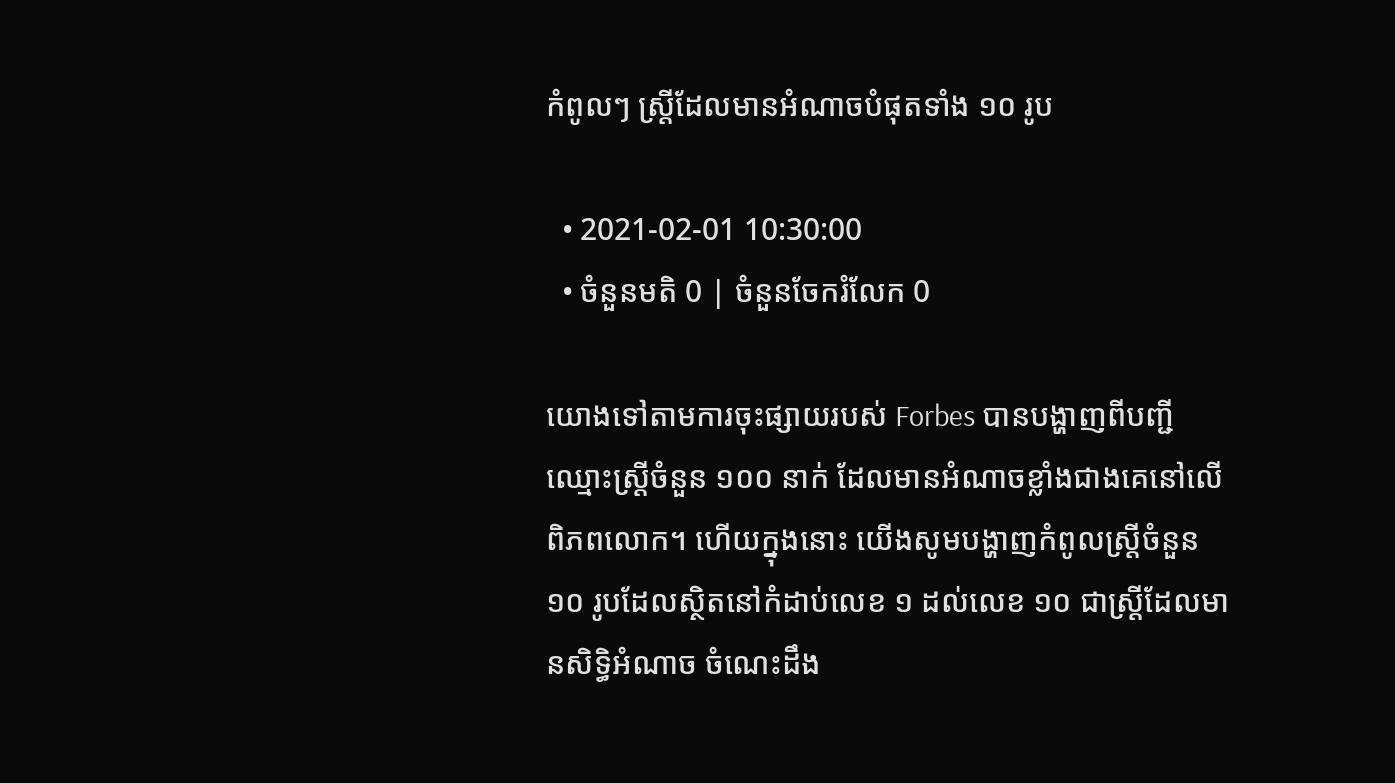កំពូលៗ ស្ត្រីដែលមានអំណាចបំផុតទាំង ១០ រូប

  • 2021-02-01 10:30:00
  • ចំនួនមតិ 0 | ចំនួនចែករំលែក 0

យោងទៅតាមការចុះផ្សាយរបស់ Forbes បានបង្ហាញពីបញ្ជីឈ្មោះស្ត្រីចំនួន ១០០ នាក់ ដែលមានអំណាចខ្លាំងជាងគេនៅលើពិភពលោក។ ហើយក្នុងនោះ យើងសូមបង្ហាញកំពូលស្រ្តីចំនួន ១០ រូបដែលស្ថិតនៅកំដាប់លេខ ១ ដល់លេខ ១០ ជាស្ត្រីដែលមានសិទ្ធិអំណាច ចំណេះដឹង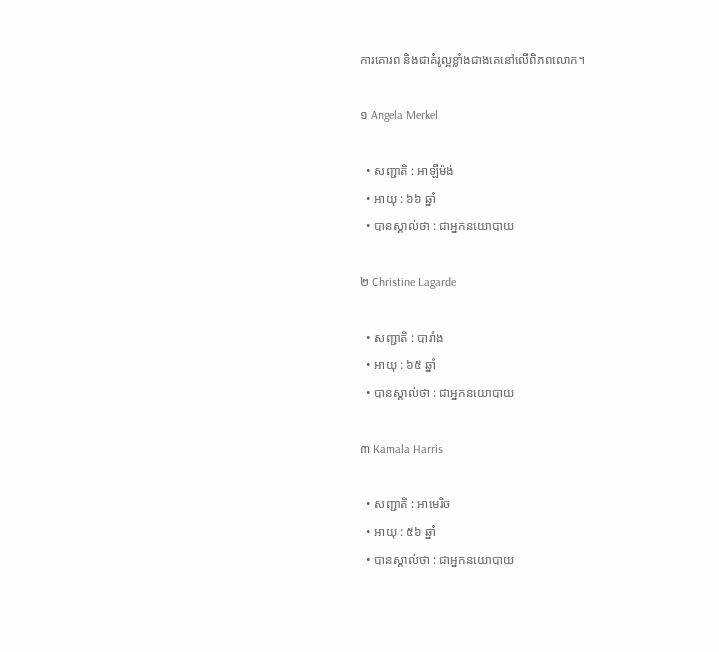ការគោរព និងជាគំរូល្អខ្លាំងជាងគេនៅលើពិភពលោក។

១ Angela Merkel

  • សញ្ជាតិ : អាឡឺម៉ង់
  • អាយុ : ៦៦ ឆ្នាំ
  • បានស្គាល់ថា : ជាអ្នកនយោបាយ

២ Christine Lagarde

  • សញ្ជាតិ : បារាំង
  • អាយុ : ៦៥ ឆ្នាំ
  • បានស្គាល់ថា : ជាអ្នកនយោបាយ

៣ Kamala Harris

  • សញ្ជាតិ : អាមេរិច
  • អាយុ : ៥៦ ឆ្នាំ
  • បានស្គាល់ថា : ជាអ្នកនយោបាយ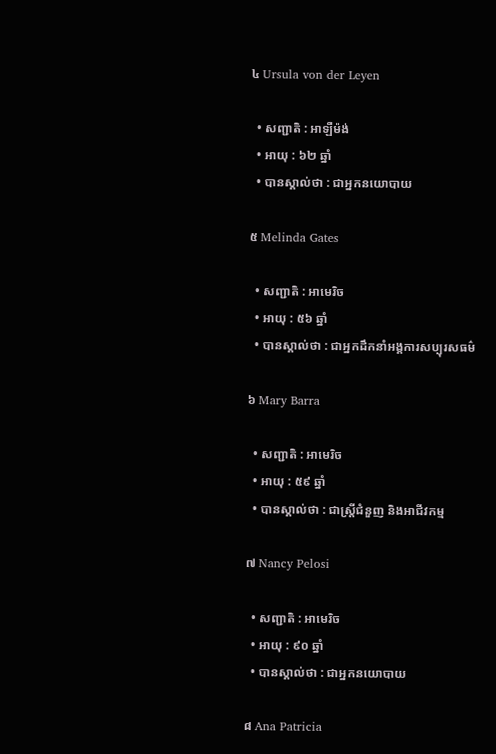៤ Ursula von der Leyen

  • សញ្ជាតិ : អាឡឺម៉ង់
  • អាយុ : ៦២ ឆ្នាំ
  • បានស្គាល់ថា : ជាអ្នកនយោបាយ

៥ Melinda Gates

  • សញ្ជាតិ : អាមេរិច
  • អាយុ : ៥៦ ឆ្នាំ
  • បានស្គាល់ថា : ជាអ្នកដឹកនាំអង្គការសប្បុរសធម៌

៦ Mary Barra

  • សញ្ជាតិ : អាមេរិច
  • អាយុ : ៥៩ ឆ្នាំ
  • បានស្គាល់ថា : ជាស្ត្រីជំនួញ និងអាជីវកម្ម

៧ Nancy Pelosi

  • សញ្ជាតិ : អាមេរិច
  • អាយុ : ៩០ ឆ្នាំ
  • បានស្គាល់ថា : ជាអ្នកនយោបាយ

៨ Ana Patricia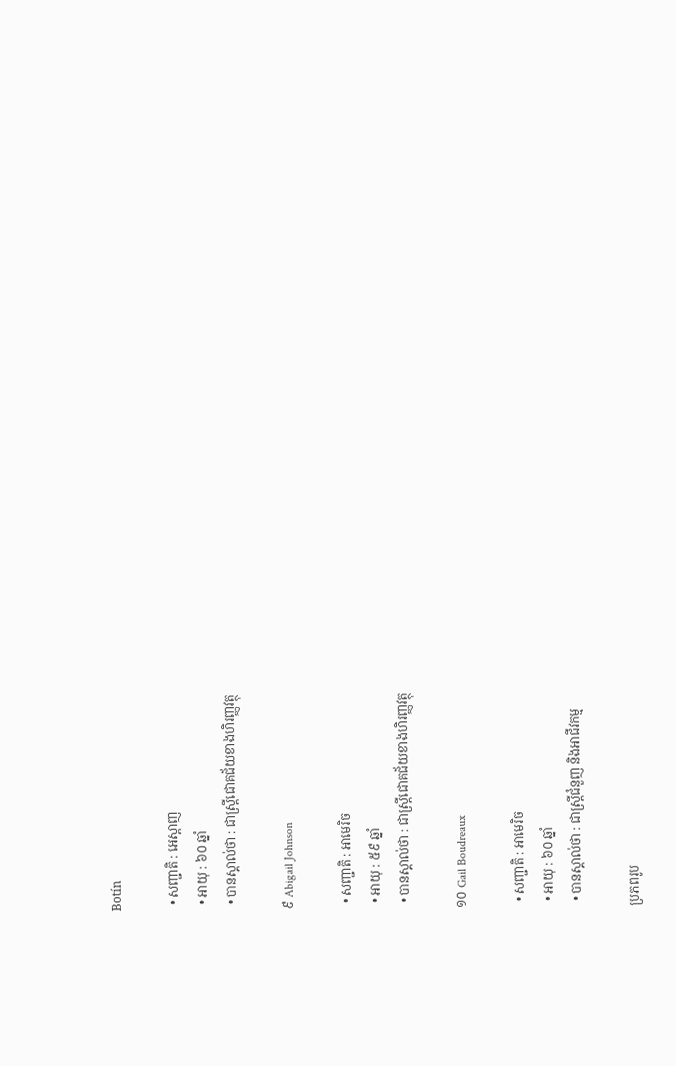Botín

  • សញ្ជាតិ : អេស្ពាញ
  • អាយុ : ៦០ ឆ្នាំ
  • បានស្គាល់ថា : ជាស្ត្រីជោគជ័យខាងហិរញ្ញវត្ថុ

៩ Abigail Johnson

  • សញ្ជាតិ : អាមេរិច
  • អាយុ : ៥៩ ឆ្នាំ
  • បានស្គាល់ថា : ជាស្ត្រីជោគជ័យខាងហិរញ្ញវត្ថុ

១០ Gail Boudreaux

  • សញ្ជាតិ : អាមេរិច
  • អាយុ : ៦០ ឆ្នាំ
  • បានស្គាល់ថា : ជាស្ត្រីជំនួញ និងអាជីវកម្ម

ប្រភពរូប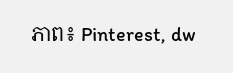ភាព៖ Pinterest, dw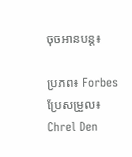ចុចអានបន្ត៖

ប្រភព៖ Forbes ប្រែសម្រួល៖ Chrel Den